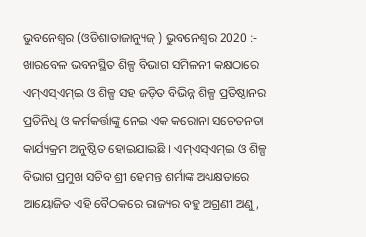ଭୁବନେଶ୍ୱର (ଓଡିଶାତାଜାନ୍ୟୁଜ୍ ) ଭୁବନେଶ୍ୱର 2020 :- ଖାରବେଳ ଭବନସ୍ଥିତ ଶିଳ୍ପ ବିଭାଗ ସମିଳନୀ କକ୍ଷଠାରେ ଏମ୍ଏସ୍ଏମ୍ଇ ଓ ଶିଳ୍ପ ସହ ଜଡ଼ିତ ବିଭିନ୍ନ ଶିଳ୍ପ ପ୍ରତିଷ୍ଠାନର ପ୍ରତିନିଧି ଓ କର୍ମକର୍ତ୍ତାଙ୍କୁ ନେଇ ଏକ କରୋନା ସଚେତନତା କାର୍ଯ୍ୟକ୍ରମ ଅନୁଷ୍ଠିତ ହୋଇଯାଇଛି । ଏମ୍ଏସ୍ଏମ୍ଇ ଓ ଶିଳ୍ପ ବିଭାଗ ପ୍ରମୁଖ ସଚିବ ଶ୍ରୀ ହେମନ୍ତ ଶର୍ମାଙ୍କ ଅଧ୍ୟକ୍ଷତାରେ ଆୟୋଜିତ ଏହି ବୈଠକରେ ରାଜ୍ୟର ବହୁ ଅଗ୍ରଣୀ ଅଣୁ,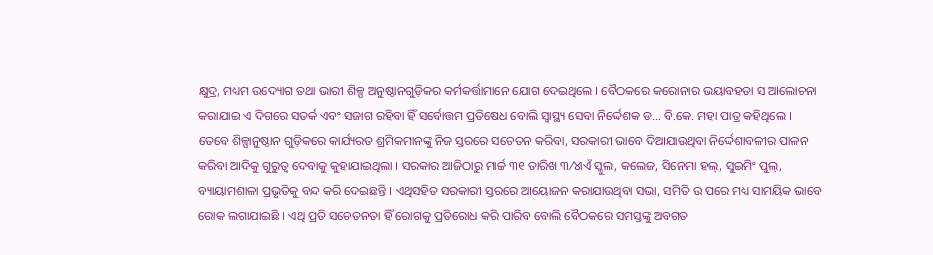କ୍ଷୁଦ୍ର, ମଧ୍ୟମ ଉଦ୍ୟୋଗ ତଥା ଭାରୀ ଶିଳ୍ପ ଅନୁଷ୍ଠାନଗୁଡ଼ିକର କର୍ମକର୍ତ୍ତାମାନେ ଯୋଗ ଦେଇଥିଲେ । ବୈଠକରେ କରୋନାର ଭୟାବହତା ସ ଆଲୋଚନା କରାଯାଇ ଏ ଦିଗରେ ସତର୍କ ଏବଂ ସଜାଗ ରହିବା ହିଁ ସର୍ବୋତ୍ତମ ପ୍ରତିଷେଧ ବୋଲି ସ୍ୱାସ୍ଥ୍ୟ ସେବା ନିର୍ଦ୍ଦେଶକ ଡ… ବି.କେ. ମହା ପାତ୍ର କହିଥିଲେ । ତେବେ ଶିଳ୍ପାନୁଷ୍ଠାନ ଗୁଡ଼ିକରେ କାର୍ଯ୍ୟରତ ଶ୍ରମିକମାନଙ୍କୁ ନିଜ ସ୍ତରରେ ସଚେତନ କରିବା, ସରକାରୀ ଭାବେ ଦିଆଯାଉଥିବା ନିର୍ଦ୍ଦେଶାବଳୀର ପାଳନ କରିବା ଆଦିକୁ ଗୁରୁତ୍ୱ ଦେବାକୁ କୁହାଯାଇଥିଲା । ସରକାର ଆଜିଠାରୁ ମାର୍ଚ୍ଚ ୩୧ ତାରିଖ ୩⁄୪ାଏଁ ସ୍କୁଲ, କଲେଜ, ସିନେମା ହଲ୍, ସୁଇମିଂ ପୁଲ୍, ବ୍ୟାୟାମଶାଳା ପ୍ରଭୃତିକୁ ବନ୍ଦ କରି ଦେଇଛନ୍ତି । ଏଥିସହିତ ସରକାରୀ ସ୍ତରରେ ଆୟୋଜନ କରାଯାଉଥିବା ସଭା, ସମିତି ଉ ପରେ ମଧ୍ୟ ସାମୟିକ ଭାବେ ରୋକ ଲଗାଯାଇଛି । ଏଥି ପ୍ରତି ସଚେତନତା ହିଁ ରୋଗକୁ ପ୍ରତିରୋଧ କରି ପାରିବ ବୋଲି ବୈଠକରେ ସମସ୍ତଙ୍କୁ ଅବଗତ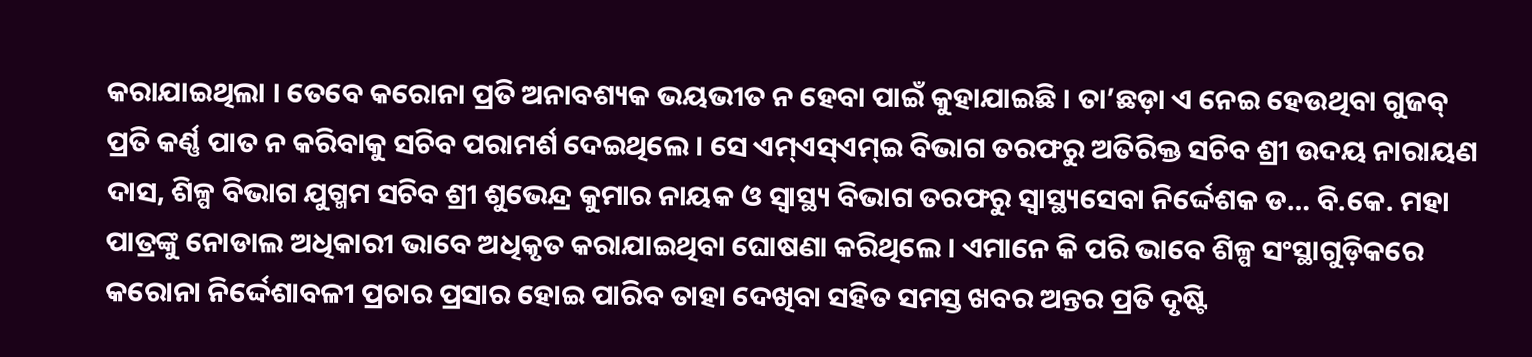କରାଯାଇଥିଲା । ତେବେ କରୋନା ପ୍ରତି ଅନାବଶ୍ୟକ ଭୟଭୀତ ନ ହେବା ପାଇଁ କୁହାଯାଇଛି । ତା’ଛଡ଼ା ଏ ନେଇ ହେଉଥିବା ଗୁଜବ୍ ପ୍ରତି କର୍ଣ୍ଣ ପାତ ନ କରିବାକୁ ସଚିବ ପରାମର୍ଶ ଦେଇଥିଲେ । ସେ ଏମ୍ଏସ୍ଏମ୍ଇ ବିଭାଗ ତରଫରୁ ଅତିରିକ୍ତ ସଚିବ ଶ୍ରୀ ଉଦୟ ନାରାୟଣ ଦାସ, ଶିଳ୍ପ ବିଭାଗ ଯୁଗ୍ମମ ସଚିବ ଶ୍ରୀ ଶୁଭେନ୍ଦ୍ର କୁମାର ନାୟକ ଓ ସ୍ୱାସ୍ଥ୍ୟ ବିଭାଗ ତରଫରୁ ସ୍ୱାସ୍ଥ୍ୟସେବା ନିର୍ଦ୍ଦେଶକ ଡ… ବି.କେ. ମହା ପାତ୍ରଙ୍କୁ ନୋଡାଲ ଅଧିକାରୀ ଭାବେ ଅଧିକୃତ କରାଯାଇଥିବା ଘୋଷଣା କରିଥିଲେ । ଏମାନେ କି ପରି ଭାବେ ଶିଳ୍ପ ସଂସ୍ଥାଗୁଡ଼ିକରେ କରୋନା ନିର୍ଦ୍ଦେଶାବଳୀ ପ୍ରଚାର ପ୍ରସାର ହୋଇ ପାରିବ ତାହା ଦେଖିବା ସହିତ ସମସ୍ତ ଖବର ଅନ୍ତର ପ୍ରତି ଦୃଷ୍ଟି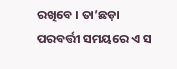ରଖିବେ । ତା’ଛଡ଼ା ପରବର୍ତ୍ତୀ ସମୟରେ ଏ ସ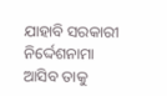ଯାହାବି ସରକାରୀ ନିର୍ଦ୍ଦେଶନାମା ଆସିବ ତାକୁ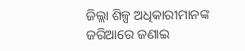ଜିଲ୍ଲା ଶିଳ୍ପ ଅଧିକାରୀମାନଙ୍କ ଜରିଆରେ ଜଣାଇ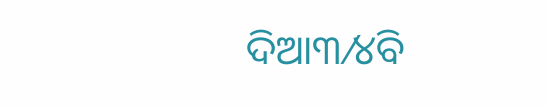ଦିଆ୩⁄୪ିବ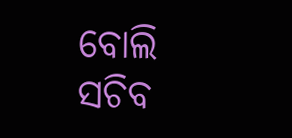ବୋଲି ସଚିବ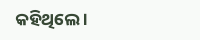କହିଥିଲେ ।